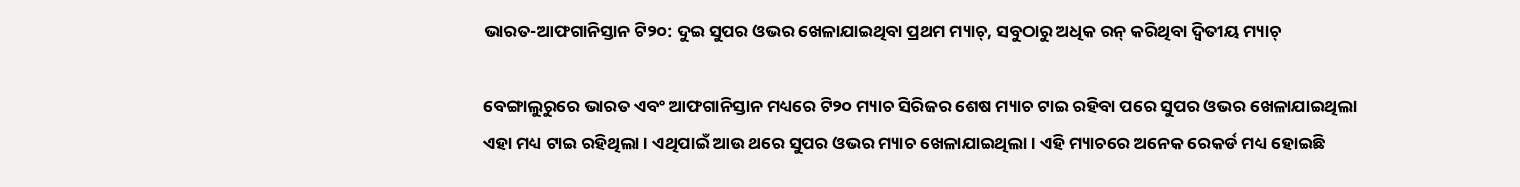ଭାରତ-ଆଫଗାନିସ୍ତାନ ଟି୨୦: ଦୁଇ ସୁପର ଓଭର ଖେଳାଯାଇଥିବା ପ୍ରଥମ ମ୍ୟାଚ୍‌, ସବୁଠାରୁ ଅଧିକ ରନ୍‌ କରିଥିବା ଦ୍ୱିତୀୟ ମ୍ୟାଚ୍‌

ବେଙ୍ଗାଲୁରୁରେ ଭାରତ ଏବଂ ଆଫଗାନିସ୍ତାନ ମଧ୍ୟରେ ଟି୨୦ ମ୍ୟାଚ ସିରିଜର ଶେଷ ମ୍ୟାଚ ଟାଇ ରହିବା ପରେ ସୁପର ଓଭର ଖେଳାଯାଇଥିଲା ଏହା ମଧ୍ୟ ଟାଇ ରହିଥିଲା । ଏଥିପାଇଁ ଆଉ ଥରେ ସୁପର ଓଭର ମ୍ୟାଚ ଖେଳାଯାଇଥିଲା । ଏହି ମ୍ୟାଚରେ ଅନେକ ରେକର୍ଡ ମଧ୍ୟ ହୋଇଛି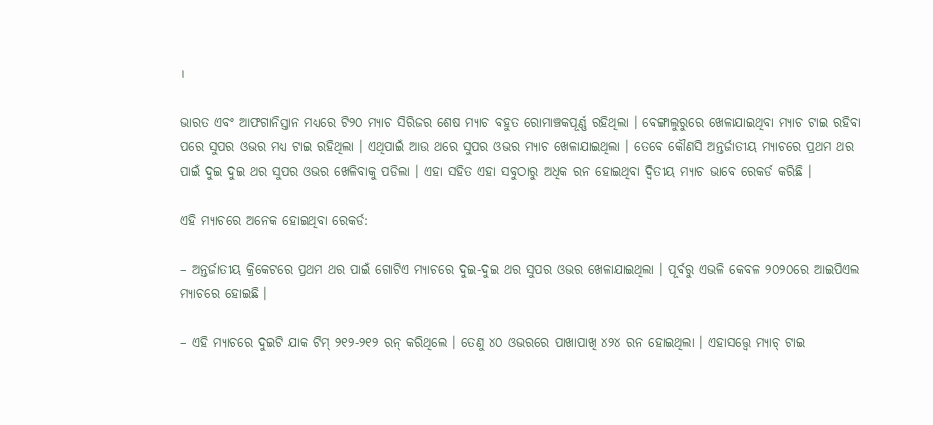।

ଭାରତ ଏବଂ ଆଫଗାନିସ୍ତାନ ମଧ୍ୟରେ ଟି୨୦ ମ୍ୟାଚ ସିରିଜର ଶେଷ ମ୍ୟାଚ ବହୁତ ରୋମାଞ୍ଚକପୂର୍ଣ୍ଣ ରହିଥିଲା । ବେଙ୍ଗାଲୁରୁରେ ଖେଳାଯାଇଥିବା ମ୍ୟାଚ ଟାଇ ରହିବା ପରେ ସୁପର ଓଭର ମଧ୍ୟ ଟାଇ ରହିଥିଲା । ଏଥିପାଇଁ ଆଉ ଥରେ ସୁପର ଓଭର ମ୍ୟାଚ ଖେଳାଯାଇଥିଲା । ତେବେ କୌଣସି ଅନ୍ତର୍ଜାତୀୟ ମ୍ୟାଚରେ ପ୍ରଥମ ଥର ପାଇଁ ଦୁଇ ଦୁଇ ଥର ସୁପର ଓଭର ଖେଳିବାକୁ ପଡିଲା । ଏହା ସହିତ ଏହା ସବୁଠାରୁ ଅଧିକ ରନ ହୋଇଥିବା ଦ୍ୱିତୀୟ ମ୍ୟାଚ ଭାବେ ରେକର୍ଡ କରିଛି ।

ଏହି ମ୍ୟାଚରେ ଅନେକ ହୋଇଥିବା ରେକର୍ଡ:

– ଅନ୍ତର୍ଜାତୀୟ କ୍ରିକେଟରେ ପ୍ରଥମ ଥର ପାଇଁ ଗୋଟିଏ ମ୍ୟାଚରେ ଦୁଇ-ଦୁଇ ଥର ସୁପର ଓଭର ଖେଳାଯାଇଥିଲା । ପୂର୍ବରୁ ଏଭଳି କେବଳ ୨୦୨୦ରେ ଆଇପିଏଲ ମ୍ୟାଚରେ ହୋଇଛି ।

– ଏହି ମ୍ୟାଚରେ ଦୁଇଟି ଯାକ ଟିମ୍‌ ୨୧୨-୨୧୨ ରନ୍‌ କରିଥିଲେ । ତେଣୁ ୪୦ ଓଭରରେ ପାଖାପାଖି ୪୨୪ ରନ ହୋଇଥିଲା । ଏହାସତ୍ତ୍ୱେ ମ୍ୟାଚ୍‌ ଟାଇ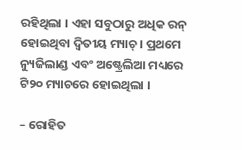ରହିଥିଲା । ଏହା ସବୁଠାରୁ ଅଧିକ ରନ୍‌ ହୋଇଥିବା ଦ୍ୱିତୀୟ ମ୍ୟାଚ୍‌ । ପ୍ରଥମେ ନ୍ୟୁଜିଲାଣ୍ଡ ଏବଂ ଅଷ୍ଟ୍ରେଲିଆ ମଧ୍ୟରେ ଟି୨୦ ମ୍ୟାଚରେ ହୋଇଥିଲା ।

– ରୋହିତ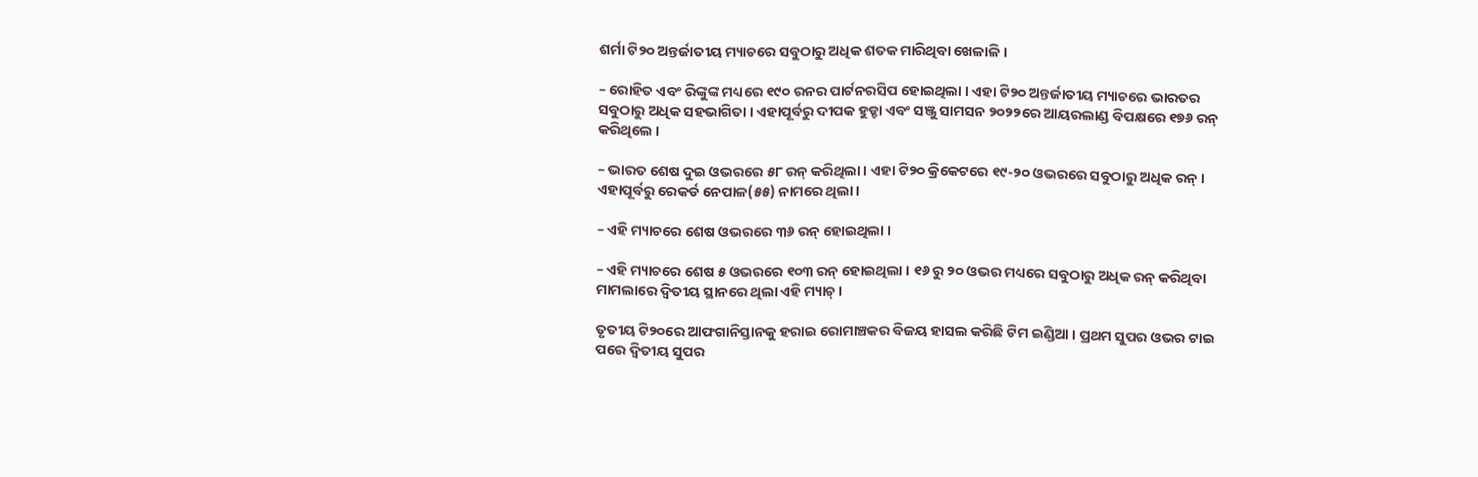ଶର୍ମା ଟି୨୦ ଅନ୍ତର୍ଜାତୀୟ ମ୍ୟାଚରେ ସବୁଠାରୁ ଅଧିକ ଶତକ ମାରିଥିବା ଖେଳାଳି ।

– ରୋହିତ ଏବଂ ରିଙ୍କୁଙ୍କ ମଧ୍ୟରେ ୧୯୦ ରନର ପାର୍ଟନରସିପ ହୋଇଥିଲା । ଏହା ଟି୨୦ ଅନ୍ତର୍ଜାତୀୟ ମ୍ୟାଚରେ ଭାରତର ସବୁଠାରୁ ଅଧିକ ସହଭାଗିତା । ଏହାପୂର୍ବରୁ ଦୀପକ ହୁଡ୍ଡା ଏବଂ ସଞ୍ଜୁ ସାମସନ ୨୦୨୨ରେ ଆୟରଲାଣ୍ଡ ବିପକ୍ଷରେ ୧୭୬ ରନ୍‌ କରିଥିଲେ ।

– ଭାରତ ଶେଷ ଦୁଇ ଓଭରରେ ୫୮ ରନ୍‌ କରିଥିଲା । ଏହା ଟି୨୦ କ୍ରିକେଟରେ ୧୯-୨୦ ଓଭରରେ ସବୁଠାରୁ ଅଧିକ ରନ୍‌ । ଏହାପୂର୍ବରୁ ରେକର୍ଡ ନେପାଳ(୫୫) ନାମରେ ଥିଲା ।

– ଏହି ମ୍ୟାଚରେ ଶେଷ ଓଭରରେ ୩୬ ରନ୍‌ ହୋଇଥିଲା ।

– ଏହି ମ୍ୟାଚରେ ଶେଷ ୫ ଓଭରରେ ୧୦୩ ରନ୍‌ ହୋଇଥିଲା । ୧୬ ରୁ ୨୦ ଓଭର ମଧ୍ୟରେ ସବୁଠାରୁ ଅଧିକ ରନ୍‌ କରିଥିବା ମାମଲାରେ ଦ୍ୱିତୀୟ ସ୍ଥାନରେ ଥିଲା ଏହି ମ୍ୟାଚ୍‌ ।

ତୃତୀୟ ଟି୨୦ରେ ଆଫଗାନିସ୍ତାନକୁ ହରାଇ ରୋମାଞ୍ଚକର ବିଜୟ ହାସଲ କରିଛି ଟିମ ଇଣ୍ଡିଆ । ପ୍ରଥମ ସୁପର ଓଭର ଟାଇ ପରେ ଦ୍ବିତୀୟ ସୁପର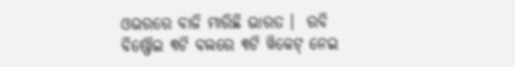ଓଭରରେ ବାଜି ମାରିଛି ଭାରତ ।  ରବି ବିଷ୍ଣୌଇ ୩ଟି ବଲରେ ୩ଟି ୱିକେଟ୍ ନେଇ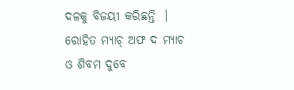ଦଳକୁ ବିଜୟୀ କରିଛନ୍ତି  ।  ରୋହିତ ମ୍ୟାଚ୍ ଅଫ ଦ ମ୍ୟାଚ ଓ ଶିବମ ଦୁବେ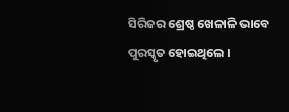ସିରିଜର ଶ୍ରେଷ୍ଠ ଖେଳାଳି ଭାବେ ପୁରସ୍କୃତ ହୋଇଥିଲେ ।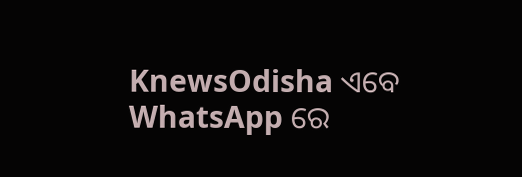KnewsOdisha ଏବେ WhatsApp ରେ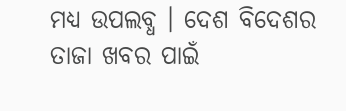ମଧ୍ୟ ଉପଲବ୍ଧ । ଦେଶ ବିଦେଶର ତାଜା ଖବର ପାଇଁ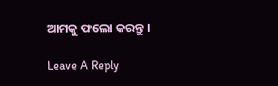ଆମକୁ ଫଲୋ କରନ୍ତୁ ।

Leave A Reply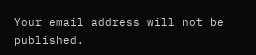Your email address will not be published.